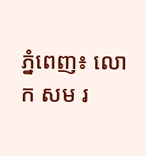ភ្នំពេញ៖ លោក សម រ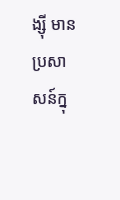ង្ស៊ី មានប្រសាសន៍ក្នុ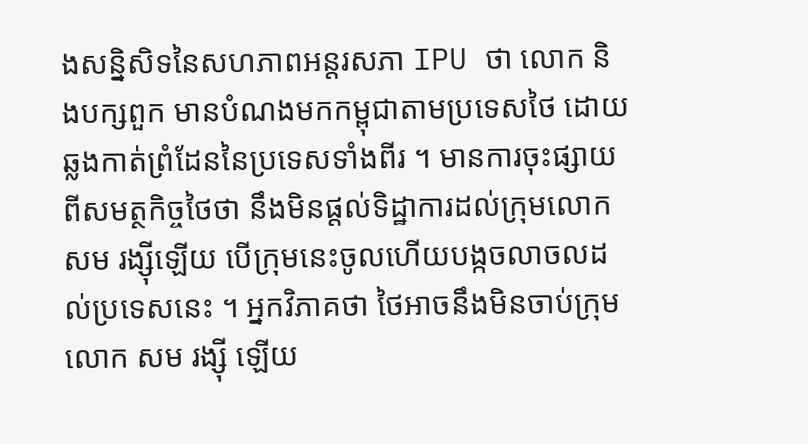ងសន្និសិទនៃសហភាពអន្តរសភា IPU ថា លោក និងបក្សពួក មានបំណងមកកម្ពុជាតាមប្រទេសថៃ ដោយឆ្លងកាត់ព្រំដែននៃប្រទេសទាំងពីរ ។ មានការចុះផ្សាយពីសមត្ថកិច្ចថៃថា នឹងមិនផ្ដល់ទិដ្ឋាការដល់ក្រុមលោក សម រង្ស៊ីឡើយ បើក្រុមនេះចូលហើយបង្កចលាចលដល់ប្រទេសនេះ ។ អ្នកវិភាគថា ថៃអាចនឹងមិនចាប់ក្រុមលោក សម រង្ស៊ី ឡើយ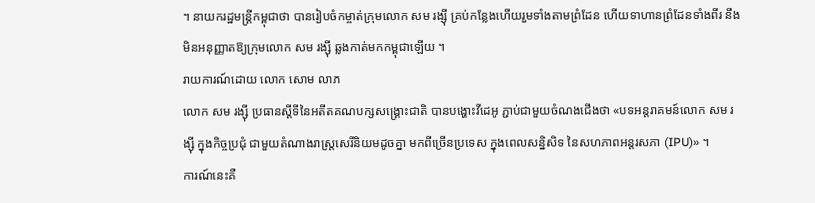។ នាយករដ្ឋមន្ត្រីកម្ពុជាថា បានរៀបចំកម្ចាត់ក្រុមលោក សម រង្ស៊ី គ្រប់កន្លែងហើយរួមទាំងតាមព្រំដែន ហើយទាហានព្រំដែនទាំងពីរ នឹងមិនអនុញ្ញាតឱ្យក្រុមលោក សម រង្ស៊ី ឆ្លងកាត់មកកម្ពុជាឡើយ ។
រាយការណ៍ដោយ លោក សោម លាភ
លោក សម រង្ស៊ី ប្រធានស្ដីទីនៃអតីតគណបក្សសង្រ្គោះជាតិ បានបង្ហោះវីដេអូ ភ្ជាប់ជាមួយចំណងជើងថា «បទអន្តរាគមន៍លោក សម រង្ស៊ី ក្នុងកិច្ចប្រជុំ ជាមួយតំណាងរាស្ត្រសេរីនិយមដូចគ្នា មកពីច្រើនប្រទេស ក្នុងពេលសន្និសិទ នៃសហភាពអន្តរសភា (IPU)» ។
ការណ៍នេះគឺ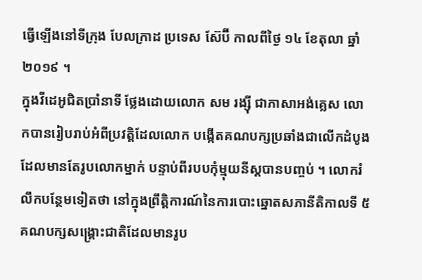ធ្វើឡើងនៅទីក្រុង បែលក្រាដ ប្រទេស ស៊ែប៊ី កាលពីថ្ងៃ ១៤ ខែតុលា ឆ្នាំ ២០១៩ ។
ក្នុងវីដេអូជិតប្រាំនាទី ថ្លែងដោយលោក សម រង្ស៊ី ជាភាសាអង់គ្លេស លោកបានរៀបរាប់អំពីប្រវត្តិដែលលោក បង្កើតគណបក្សប្រឆាំងជាលើកដំបូងដែលមានតែរូបលោកម្នាក់ បន្ទាប់ពីរបបកុំម្មុយនីស្តបានបញ្ចប់ ។ លោករំលឹកបន្ថែមទៀតថា នៅក្នុងព្រឹត្តិការណ៍នៃការបោះឆ្នោតសភានីតិកាលទី ៥ គណបក្សសង្គ្រោះជាតិដែលមានរូប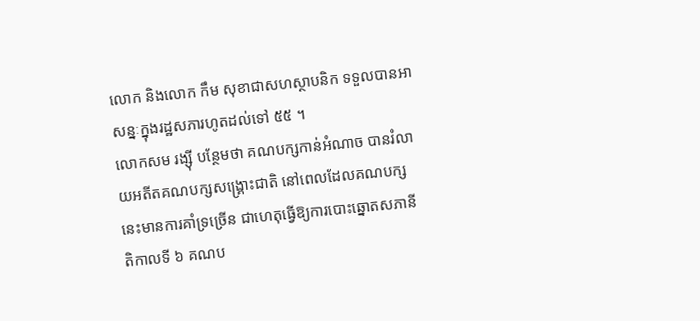លោក និងលោក កឹម សុខាជាសហស្ថាបនិក ទទួលបានអាសន្នៈក្នុងរដ្ឋសភារហូតដល់ទៅ ៥៥ ។
លោកសម រង្ស៊ី បន្ថែមថា គណបក្សកាន់អំណាច បានរំលាយអតីតគណបក្សសង្គ្រោះជាតិ នៅពេលដែលគណបក្សនេះមានការគាំទ្រច្រើន ជាហេតុធ្វើឱ្យការបោះឆ្នោតសភានីតិកាលទី ៦ គណប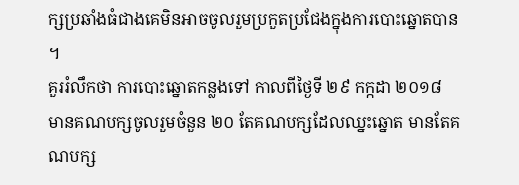ក្សប្រឆាំងធំជាងគេមិនអាចចូលរួមប្រកួតប្រជែងក្នុងការបោះឆ្នោតបាន ។
គួររំលឹកថា ការបោះឆ្នោតកន្លងទៅ កាលពីថ្ងៃទី ២៩ កក្កដា ២០១៨ មានគណបក្សចូលរួមចំនួន ២០ តែគណបក្សដែលឈ្នះឆ្នោត មានតែគណបក្ស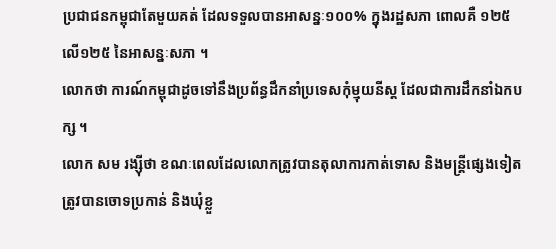ប្រជាជនកម្ពុជាតែមួយគត់ ដែលទទួលបានអាសន្នៈ១០០% ក្នុងរដ្ឋសភា ពោលគឺ ១២៥ លើ១២៥ នៃអាសន្នៈសភា ។
លោកថា ការណ៍កម្ពុជាដូចទៅនឹងប្រព័ន្ធដឹកនាំប្រទេសកុំម្មុយនីស្ត ដែលជាការដឹកនាំឯកបក្ស ។
លោក សម រង្ស៊ីថា ខណៈពេលដែលលោកត្រូវបានតុលាការកាត់ទោស និងមន្ត្រីផ្សេងទៀត ត្រូវបានចោទប្រកាន់ និងឃុំខ្លួ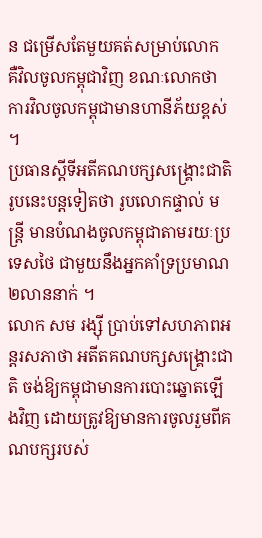ន ជម្រើសតែមួយគត់សម្រាប់លោក គឺវិលចូលកម្ពុជាវិញ ខណៈលោកថាការវិលចូលកម្ពុជាមានហានីភ័យខ្ពស់ ។
ប្រធានស្ដីទីអតីគណបក្សសង្គ្រោះជាតិរូបនេះបន្តទៀតថា រូបលោកផ្ទាល់ មន្ត្រី មានបំណងចូលកម្ពុជាតាមរយៈប្រទេសថៃ ជាមួយនឹងអ្នកគាំទ្រប្រមាណ ២លាននាក់ ។
លោក សម រង្ស៊ី ប្រាប់ទៅសហភាពអន្តរសភាថា អតីតគណបក្សសង្រ្គោះជាតិ ចង់ឱ្យកម្ពុជាមានការបោះឆ្នោតឡើងវិញ ដោយត្រូវឱ្យមានការចូលរួមពីគណបក្សរបស់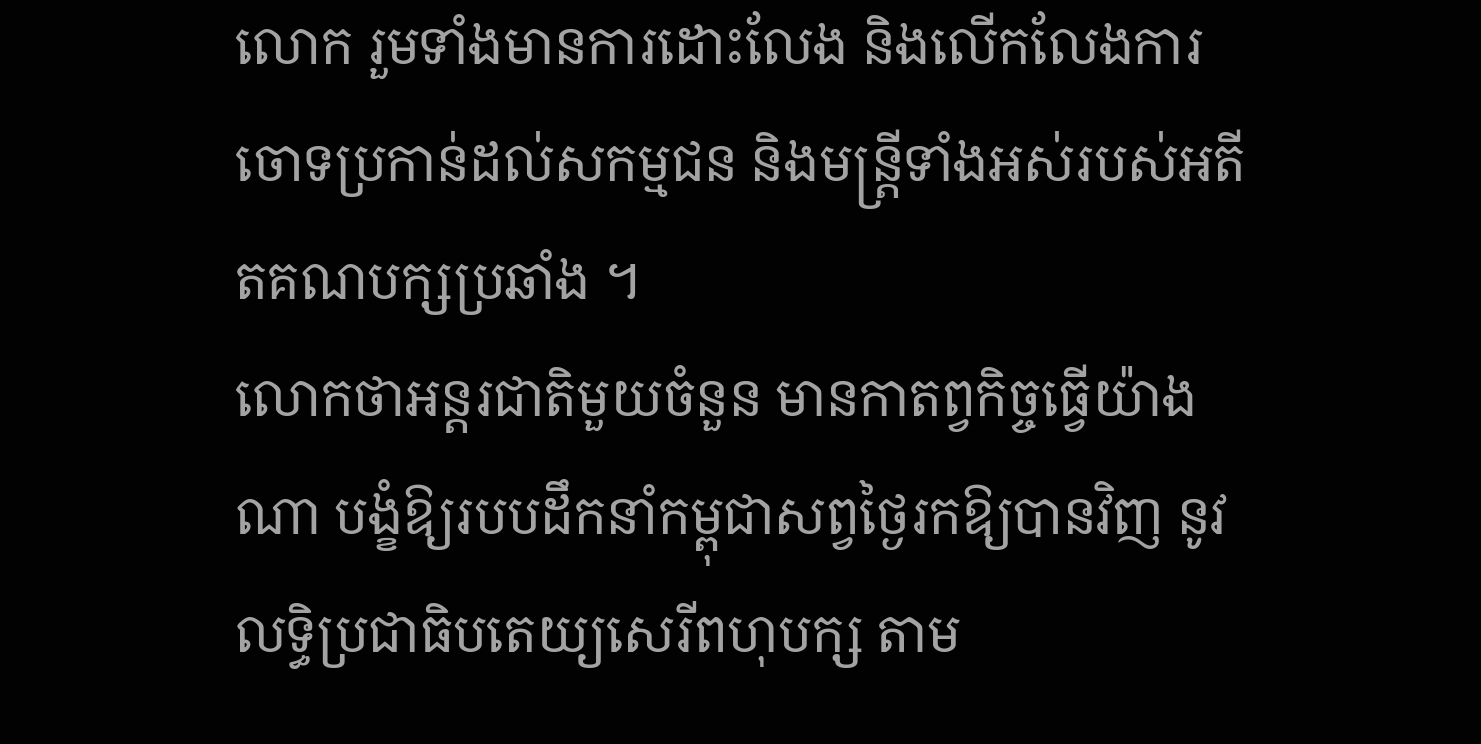លោក រួមទាំងមានការដោះលែង និងលើកលែងការចោទប្រកាន់ដល់សកម្មជន និងមន្ត្រីទាំងអស់របស់អតីតគណបក្សប្រឆាំង ។
លោកថាអន្តរជាតិមួយចំនួន មានកាតព្វកិច្ចធ្វើយ៉ាងណា បង្ខំឱ្យរបបដឹកនាំកម្ពុជាសព្វថ្ងៃរកឱ្យបានវិញ នូវលទ្ធិប្រជាធិបតេយ្យសេរីពហុបក្ស តាម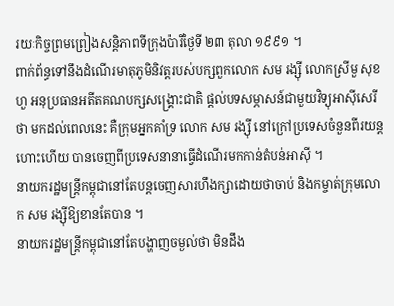រយៈកិច្ចព្រមព្រៀងសន្តិភាពទីក្រុងប៉ារីថ្ងៃទី ២៣ តុលា ១៩៩១ ។
ពាក់ព័ន្ធទៅនឹងដំណើរមាតុភូមិនិវត្តរបស់បក្សពួកលោក សម រង្ស៊ី លោកស្រីមួ សុខហួ អនុប្រធានអតីតគណបក្សសង្គ្រោះជាតិ ផ្ដល់បទសម្ភាសន៍ជាមួយវិទ្យុអាស៊ីសេរីថា មកដល់ពេលនេះ គឺក្រុមអ្នកគាំទ្រ លោក សម រង្ស៊ី នៅក្រៅប្រទេសចំនួនពីរយន្តហោះហើយ បានចេញពីប្រទេសនានាធ្វើដំណើរមកកាន់តំបន់អាស៊ី ។
នាយករដ្ឋមន្ត្រីកម្ពុជានៅតែបន្តចេញសារហឹងក្សាដោយថាចាប់ និងកម្ចាត់ក្រុមលោក សម រង្ស៊ីឱ្យខានតែបាន ។
នាយករដ្ឋមន្ត្រីកម្ពុជានៅតែបង្ហាញចម្ងល់ថា មិនដឹង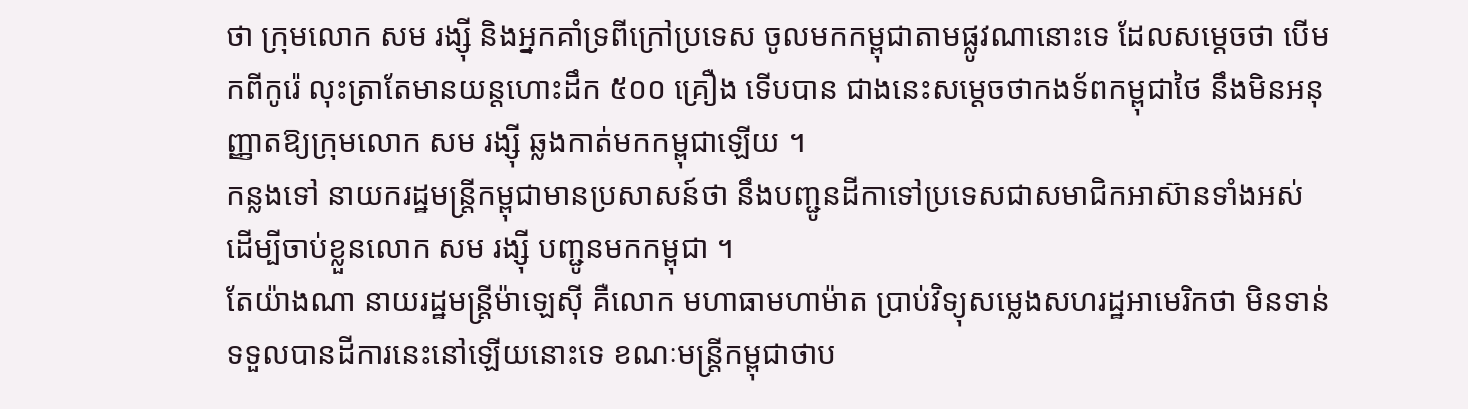ថា ក្រុមលោក សម រង្ស៊ី និងអ្នកគាំទ្រពីក្រៅប្រទេស ចូលមកកម្ពុជាតាមផ្លូវណានោះទេ ដែលសម្ដេចថា បើមកពីកូរ៉េ លុះត្រាតែមានយន្តហោះដឹក ៥០០ គ្រឿង ទើបបាន ជាងនេះសម្ដេចថាកងទ័ពកម្ពុជាថៃ នឹងមិនអនុញ្ញាតឱ្យក្រុមលោក សម រង្ស៊ី ឆ្លងកាត់មកកម្ពុជាឡើយ ។
កន្លងទៅ នាយករដ្ឋមន្ត្រីកម្ពុជាមានប្រសាសន៍ថា នឹងបញ្ជូនដីកាទៅប្រទេសជាសមាជិកអាស៊ានទាំងអស់ ដើម្បីចាប់ខ្លួនលោក សម រង្ស៊ី បញ្ជូនមកកម្ពុជា ។
តែយ៉ាងណា នាយរដ្ឋមន្ត្រីម៉ាឡេស៊ី គឺលោក មហាធាមហាម៉ាត ប្រាប់វិទ្យុសម្លេងសហរដ្ឋអាមេរិកថា មិនទាន់ទទួលបានដីការនេះនៅឡើយនោះទេ ខណៈមន្ត្រីកម្ពុជាថាប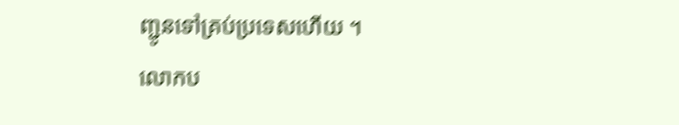ញ្ជូនទៅគ្រប់ប្រទេសហើយ ។
លោកប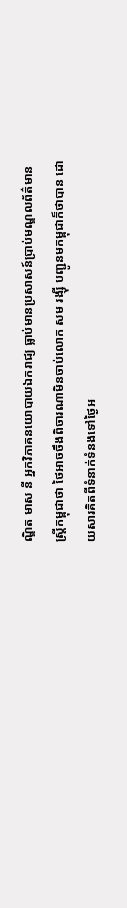ណ្ឌិត មាស នី អ្នកវិភាគនយោបាយឯករាជ្យ ធ្លាប់មានប្រសាសន៍ប្រាប់មណ្ឌលព័ត៌មានស្ត្រីកម្ពុជាថា ថៃអាចចឹងពិចារណាមិនចាប់លោក សម រង្ស៊ី បញ្ជូនមកម្ពុជាក៏ថាបាន ដោយសារគិតពីទំនាក់ទំនងទៅថ្ងៃអ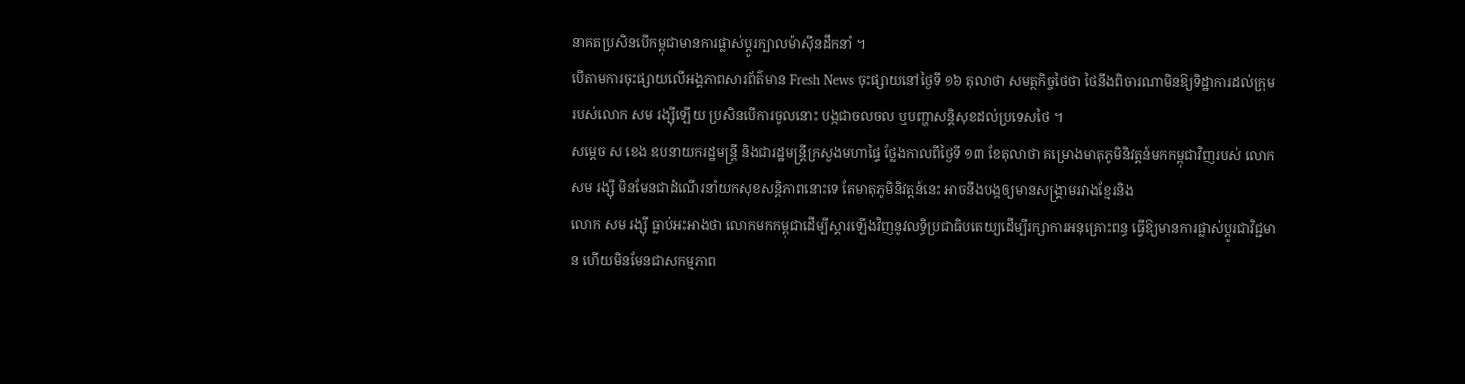នាគតប្រសិនបើកម្ពុជាមានការផ្លាស់ប្ដូរក្បាលម៉ាស៊ីនដឹកនាំ ។
បើតាមការចុះផ្សាយលើអង្គភាពសារព័ត៌មាន Fresh News ចុះផ្សាយនៅថ្ងៃទី ១៦ តុលាថា សមត្ថកិច្ចថៃថា ថៃនឹងពិចារណាមិនឱ្យទិដ្ឋាការដល់ក្រុមរបស់លោក សម រង្ស៊ីឡើយ ប្រសិនបើការចូលនោះ បង្កជាចលចល ឬបញ្ហាសន្តិសុខដល់ប្រទេសថៃ ។
សម្ដេច ស ខេង ឧបនាយករដ្ឋមន្ត្រី និងជារដ្ឋមន្ត្រីក្រសួងមហាផ្ទៃ ថ្លែងកាលពីថ្ងៃទី ១៣ ខែតុលាថា គម្រោងមាតុភូមិនិវត្តន៍មកកម្ពុជាវិញរបស់ លោក សម រង្ស៊ី មិនមែនជាដំណើរនាំយកសុខសន្តិភាពនោះទេ តែមាតុភូមិនិវត្តន៍នេះ អាចនឹងបង្កឲ្យមានសង្គ្រាមរវាងខ្មែរនិង
លោក សម រង្ស៊ី ធ្លាប់អះអាងថា លោកមកកម្ពុជាដើម្បីស្ដារឡើងវិញនូវលទ្ធិប្រជាធិបតេយ្យដើម្បីរក្សាការអនុគ្រោះពន្ធ ធ្វើឱ្យមានការផ្លាស់ប្ដូរជាវិជ្ជមាន ហើយមិនមែនជាសកម្មភាព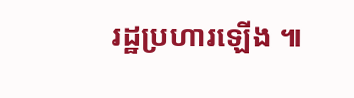រដ្ឋប្រហារឡើង ៕